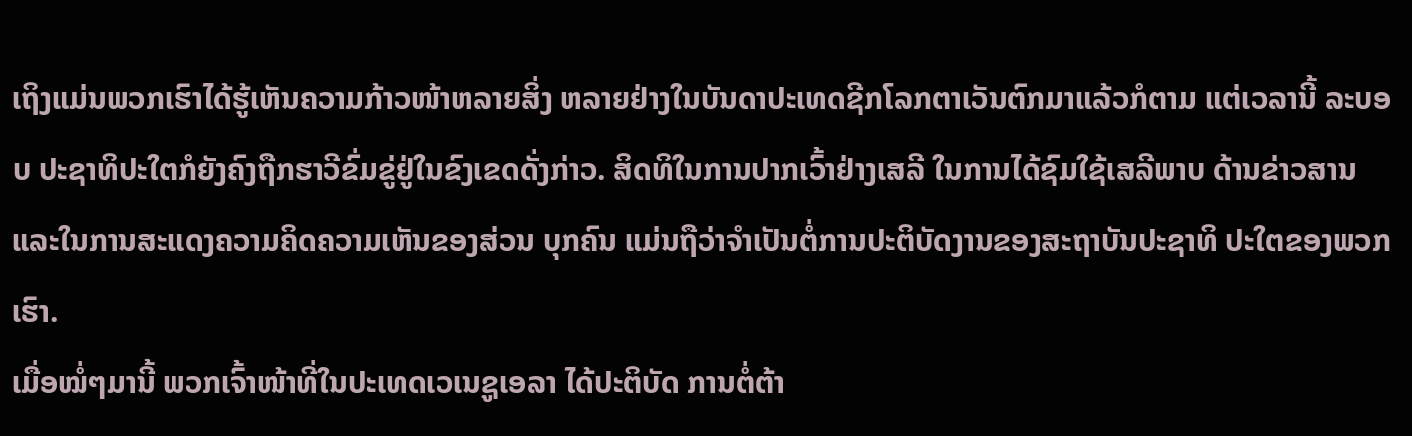ເຖິງແມ່ນພວກເຮົາໄດ້ຮູ້ເຫັນຄວາມກ້າວໜ້າຫລາຍສິ່ງ ຫລາຍຢ່າງໃນບັນດາປະເທດຊີກໂລກຕາເວັນຕົກມາແລ້ວກໍຕາມ ແຕ່ເວລານີ້ ລະບອບ ປະຊາທິປະໃຕກໍຍັງຄົງຖືກຮາວີຂົ່ມຂູ່ຢູ່ໃນຂົງເຂດດັ່ງກ່າວ. ສິດທິໃນການປາກເວົ້າຢ່າງເສລີ ໃນການໄດ້ຊົມໃຊ້ເສລີພາບ ດ້ານຂ່າວສານ ແລະໃນການສະແດງຄວາມຄິດຄວາມເຫັນຂອງສ່ວນ ບຸກຄົນ ແມ່ນຖືວ່າຈຳເປັນຕໍ່ການປະຕິບັດງານຂອງສະຖາບັນປະຊາທິ ປະໃຕຂອງພວກເຮົາ.
ເມື່ອໝໍ່ໆມານີ້ ພວກເຈົ້າໜ້າທີ່ໃນປະເທດເວເນຊູເອລາ ໄດ້ປະຕິບັດ ການຕໍ່ຕ້າ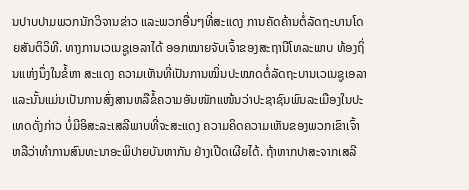ນປາບປາມພວກນັກວິຈານຂ່າວ ແລະພວກອື່ນໆທີ່ສະແດງ ການຄັດຄ້ານຕໍ່ລັດຖະບານໂດຍສັນຕິວິທີ. ທາງການເວເນຊູເອລາໄດ້ ອອກໝາຍຈັບເຈົ້າຂອງສະຖານີໂທລະພາບ ທ້ອງຖິ່ນແຫ່ງນຶ່ງໃນຂໍ້ຫາ ສະແດງ ຄວາມເຫັນທີ່ເປັນການໝິ່ນປະໝາດຕໍ່ລັດຖະບານເວເນຊູເອລາ ແລະນັ້ນແມ່ນເປັນການສົ່ງສານຫລືຂໍ້ຄວາມອັນໜັກແໜ້ນວ່າປະຊາຊົນພົນລະເມືອງໃນປະເທດດັ່ງກ່າວ ບໍ່ມີອິສະລະເສລີພາບທີ່ຈະສະແດງ ຄວາມຄິດຄວາມເຫັນຂອງພວກເຂົາເຈົ້າ ຫລືວ່າທຳການສົນທະນາອະພິປາຍບັນຫາກັນ ຢ່າງເປີດເຜີຍໄດ້. ຖ້າຫາກປາສະຈາກເສລີ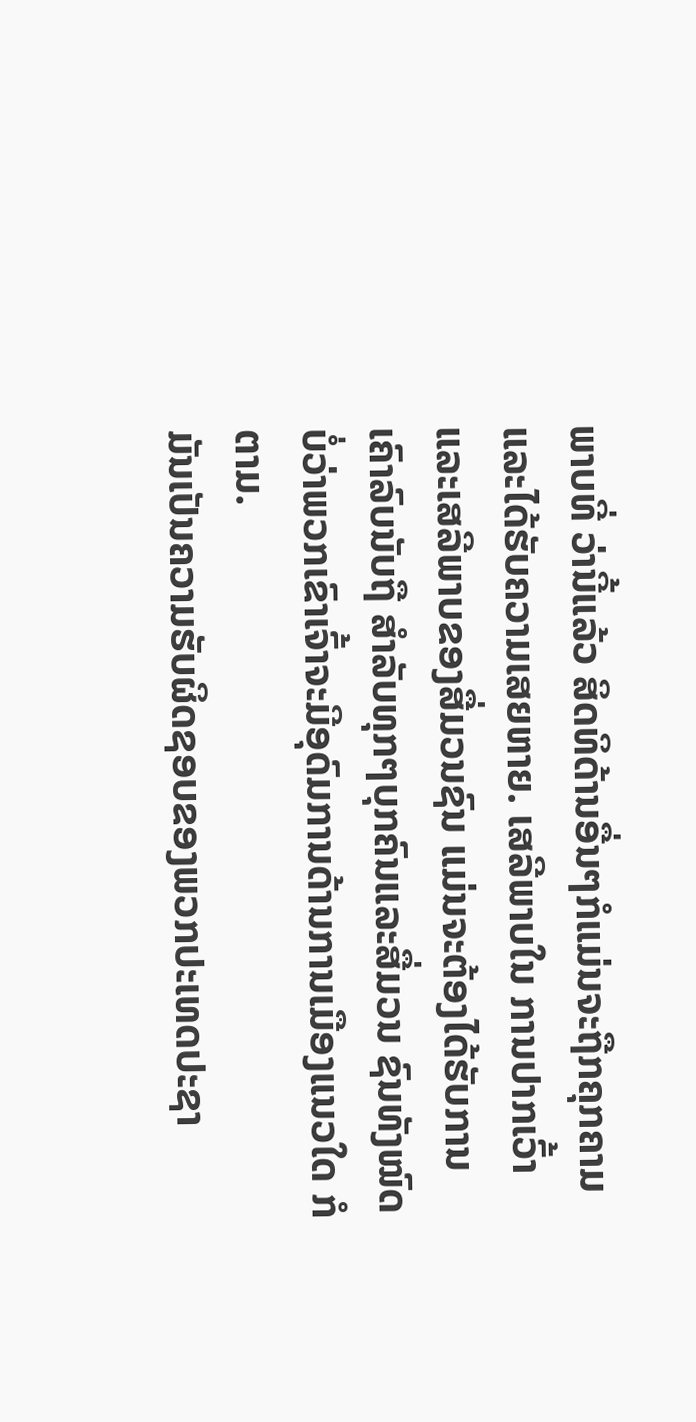ພາບທີ່ ວ່ານີ້ແລ້ວ ສິດທິດ້ານອື່ນໆກໍແມ່ນຈະຖືກຄຸກຄາມແລະໄດ້ຮັບຄວາມເສຍຫາຍ. ເສລີພາບໃນ ການປາກເວົ້າ ແລະເສລີພາບຂອງສື່ມວນຊົນ ແມ່ນຈະຕ້ອງໄດ້ຮັບການເຄົາລົບນັບຖື ສຳລັບທຸກໆບຸກຄົນແລະສື່ມວນ ຊົນທັງໝົດ ບໍ່ວ່າພວກເຂົາເຈົ້າຈະມີອຸດົມການດ້ານການເມືອງແນວໃດ ກໍຕາມ.
ມັນເປັນຄວາມຮັບຜິດຊອບຂອງພວກປະເທດປະຊາ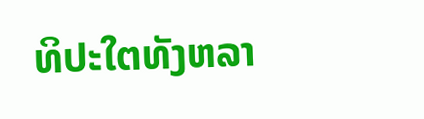ທິປະໃຕທັງຫລາ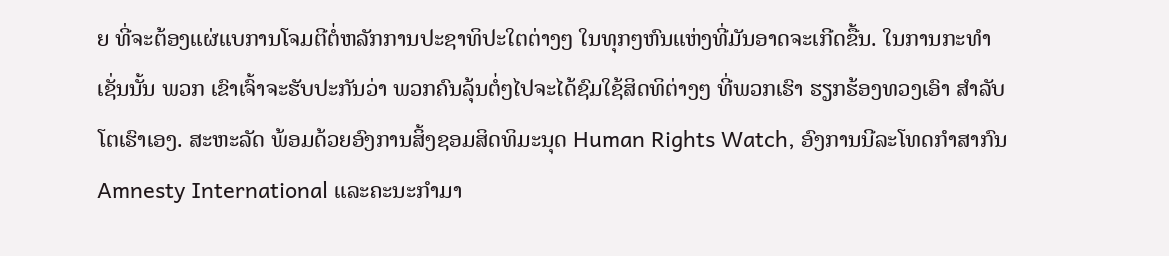ຍ ທີ່ຈະຕ້ອງແຜ່ແບການໂຈມຕີຕໍ່ຫລັກການປະຊາທິປະໃຕຕ່າງໆ ໃນທຸກໆຫົນແຫ່ງທີ່ມັນອາດຈະເກີດຂື້ນ. ໃນການກະທຳເຊັ່ນນັ້ນ ພວກ ເຂົາເຈົ້າຈະຮັບປະກັນວ່າ ພວກຄົນລຸ້ນຕໍ່ໆໄປຈະໄດ້ຊົມໃຊ້ສິດທິຕ່າງໆ ທີ່ພວກເຮົາ ຮຽກຮ້ອງທວງເອົາ ສຳລັບໂຕເຮົາເອງ. ສະຫະລັດ ພ້ອມດ້ວຍອົງການສິ້ງຊອມສິດທິມະນຸດ Human Rights Watch, ອົງການນີລະໂທດກຳສາກົນ Amnesty International ແລະຄະນະກຳມາ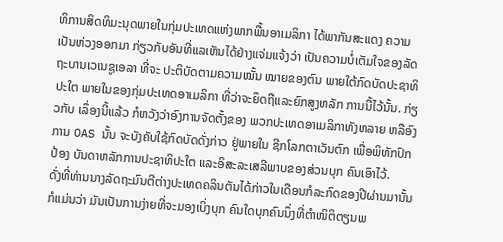ທິການສິດທິມະນຸດພາຍໃນກຸ່ມປະເທດແຫ່ງພາກພື້ນອາເມລິກາ ໄດ້ພາກັນສະແດງ ຄວາມ ເປັນຫ່ວງອອກມາ ກ່ຽວກັບອັນທີ່ແລເຫັນໄດ້ຢ່າງແຈ່ມແຈ້ງວ່າ ເປັນຄວາມບໍ່ເຕັມໃຈຂອງລັດຖະບານເວເນຊູເອລາ ທີ່ຈະ ປະຕິບັດຕາມຄວາມໝັ້ນ ໝາຍຂອງຕົນ ພາຍໃຕ້ກົດບັດປະຊາທິປະໃຕ ພາຍໃນຂອງກຸ່ມປະເທດອາເມລິກາ ທີ່ວ່າຈະຍຶດຖືແລະຍົກສູງຫລັກ ການນີ້ໄວ້ນັ້ນ. ກ່ຽວກັບ ເລຶ່ອງນີ້ແລ້ວ ກໍຫວັງວ່າອົງການຈັດຕັ້ງຂອງ ພວກປະເທດອາເມລິກາທັງຫລາຍ ຫລືອົງການ OAS ນັ້ນ ຈະບັງຄັບໃຊ້ກົດບັດດັ່ງກ່າວ ຢູ່ພາຍໃນ ຊີກໂລກຕາເວັນຕົກ ເພື່ອພິທັກປົກປ້ອງ ບັນດາຫລັກການປະຊາທິປະໃຕ ແລະອິສະລະເສລີພາບຂອງສ່ວນບຸກ ຄົນເອົາໄວ້.
ດັ່ງທີ່ທ່ານນາງລັດຖະມົນຕີຕ່າງປະເທດຄລິນຕັນໄດ້ກ່າວໃນເດືອນກໍລະກົດຂອງປີຜ່ານມານັ້ນ ກໍແມ່ນວ່າ ມັນເປັນການງ່າຍທີ່ຈະມອງເບິ່ງບຸກ ຄົນໃດບຸກຄົນນຶ່ງທີ່ຕຳໜິຕິຕຽນພ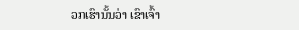ວກເຮົານັ້ນວ່າ ເຂົາເຈົ້າ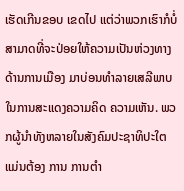ເຮັດເກີນຂອບ ເຂດໄປ ແຕ່ວ່າພວກເຮົາກໍບໍ່ສາມາດທີ່ຈະປ່ອຍໃຫ້ຄວາມເປັນຫ່ວງທາງ ດ້ານການເມືອງ ມາບ່ອນທຳລາຍເສລີພາບໃນການສະແດງຄວາມຄິດ ຄວາມເຫັນ. ພວກຜູ້ນຳທັງຫລາຍໃນສັງຄົມປະຊາທິປະໃຕ ແມ່ນຕ້ອງ ການ ການຕຳ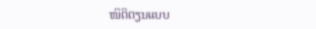ໜິຕິຕຽນແບບ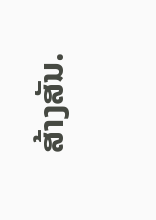ສ້າງສັນ.